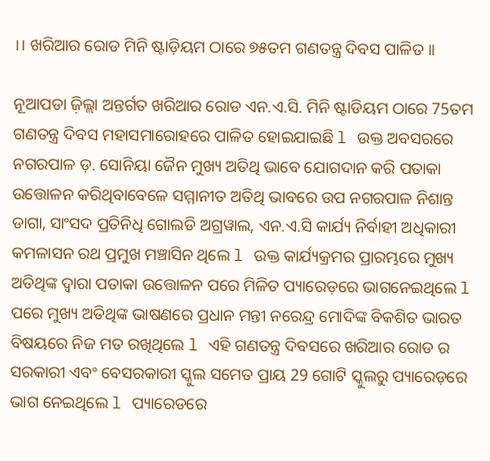।। ଖରିଆର ରୋଡ ମିନି ଷ୍ଟାଡ଼ିୟମ ଠାରେ ୭୫ତମ ଗଣତନ୍ତ୍ର ଦିବସ ପାଳିତ ।।

ନୂଆପଡା ଜ଼ିଲ୍ଲା ଅନ୍ତର୍ଗତ ଖରିଆର ରୋଡ ଏନ.ଏ.ସି. ମିନି ଷ୍ଟାଡିୟମ ଠାରେ 75ତମ ଗଣତନ୍ତ୍ର ଦିବସ ମହାସମାରୋହରେ ପାଳିତ ହୋଇଯାଇଛି l ଉକ୍ତ ଅବସରରେ ନଗରପାଳ ଡ଼. ସୋନିୟା ଜୈନ ମୁଖ୍ୟ ଅତିଥି ଭାବେ ଯୋଗଦାନ କରି ପତାକା ଉତ୍ତୋଳନ କରିଥିବାବେଳେ ସମ୍ମାନୀତ ଅତିଥି ଭାବରେ ଉପ ନଗରପାଳ ନିଶାନ୍ତ ଡାଗା, ସାଂସଦ ପ୍ରତିନିଧି ଗୋଲଡି ଅଗ୍ରୱାଲ, ଏନ.ଏ.ସି କାର୍ଯ୍ୟ ନିର୍ବାହୀ ଅଧିକାରୀ କମଳାସନ ରଥ ପ୍ରମୁଖ ମଞ୍ଚାସିନ ଥିଲେ l ଉକ୍ତ କାର୍ଯ୍ୟକ୍ରମର ପ୍ରାରମ୍ଭରେ ମୁଖ୍ୟ ଅତିଥିଙ୍କ ଦ୍ୱାରା ପତାକା ଉତ୍ତୋଳନ ପରେ ମିଳିତ ପ୍ୟାରେଡ଼ରେ ଭାଗନେଇଥିଲେ l ପରେ ମୁଖ୍ୟ ଅତିଥିଙ୍କ ଭାଷଣରେ ପ୍ରଧାନ ମନ୍ତୀ ନରେନ୍ଦ୍ର ମୋଦିଙ୍କ ବିକଶିତ ଭାରତ ବିଷୟରେ ନିଜ ମତ ରଖିଥିଲେ l ଏହି ଗଣତନ୍ତ୍ର ଦିବସରେ ଖରିଆର ରୋଡ ର ସରକାରୀ ଏବଂ ବେସରକାରୀ ସ୍କୁଲ ସମେତ ପ୍ରାୟ 29 ଗୋଟି ସ୍କୁଲରୁ ପ୍ୟାରେଡ଼ରେ ଭାଗ ନେଇଥିଲେ l ପ୍ୟାରେଡରେ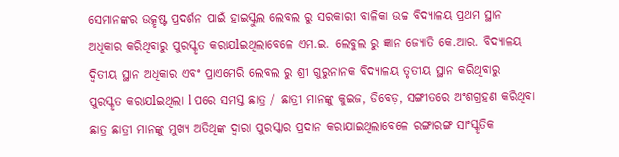ସେମାନଙ୍କର ଉତ୍କୃଷ୍ଟ ପ୍ରଦର୍ଶନ ପାଇଁ ହାଇସ୍କୁଲ ଲେବଲ ରୁ ସରକାରୀ ବାଳିକା ଉଚ୍ଚ ବିଦ୍ୟାଳୟ ପ୍ରଥମ ସ୍ଥାନ ଅଧିକାର କରିଥିବାରୁ ପୁରସ୍କୃତ କରାଯlଇଥିଲାବେଳେ ଏମ.ଇ. ଲେବୁଲ ରୁ ଜ୍ଞାନ ଜ୍ୟୋତି କେ.ଆର. ବିଦ୍ୟାଳୟ ଦ୍ୱିତୀୟ ସ୍ଥାନ ଅଧିକାର ଏବଂ ପ୍ରାଏମେରି ଲେବଲ ରୁ ଶ୍ରୀ ଗୁରୁନାନକ ବିଦ୍ୟାଳୟ ତୃତୀୟ ସ୍ଥାନ କରିଥିବାରୁ ପୁରସ୍କୃତ କରାଯlଇଥିଲା l ପରେ ସମସ୍ତ ଛାତ୍ର / ଛାତ୍ରୀ ମାନଙ୍କୁ କୁଇଜ, ଡିବେଡ଼, ସଙ୍ଗୀତରେ ଅଂଶଗ୍ରହଣ କରିଥିବା ଛାତ୍ର ଛାତ୍ରୀ ମାନଙ୍କୁ ମୁଖ୍ୟ ଅତିଥିଙ୍କ ଦ୍ୱାରା ପୁରସ୍କାର ପ୍ରଦାନ କରାଯାଇଥିଲାବେଳେ ରଙ୍ଗାରଙ୍ଗ ସାଂସ୍କୃତିକ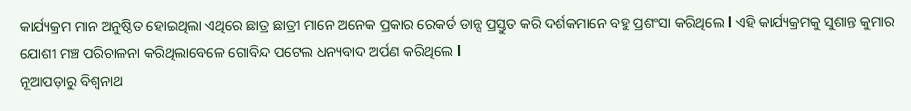କାର୍ଯ୍ୟକ୍ରମ ମାନ ଅନୁଷ୍ଠିତ ହୋଇଥିଲା ଏଥିରେ ଛାତ୍ର ଛାତ୍ରୀ ମାନେ ଅନେକ ପ୍ରକାର ରେକର୍ଡ ଡାନ୍ସ ପ୍ରସ୍ତୁତ କରି ଦର୍ଶକମାନେ ବହୁ ପ୍ରଶଂସା କରିଥିଲେ l ଏହି କାର୍ଯ୍ୟକ୍ରମକୁ ସୁଶାନ୍ତ କୁମାର ଯୋଶୀ ମଞ୍ଚ ପରିଚାଳନା କରିଥିଲାବେଳେ ଗୋବିନ୍ଦ ପଟେଲ ଧନ୍ୟବାଦ ଅର୍ପଣ କରିଥିଲେ l
ନୂଆପଡ଼ାରୁ ବିଶ୍ୱନାଥ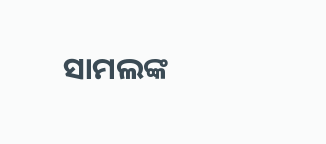ସାମଲଙ୍କ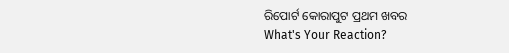ରିପୋର୍ଟ କୋରାପୁଟ ପ୍ରଥମ ଖବର
What's Your Reaction?